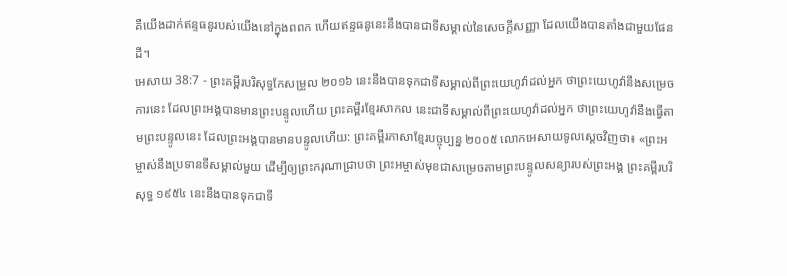គឺយើងដាក់ឥន្ទធនូរបស់យើងនៅក្នុងពពក ហើយឥន្ទធនូនេះនឹងបានជាទីសម្គាល់នៃសេចក្ដីសញ្ញា ដែលយើងបានតាំងជាមួយផែនដី។
អេសាយ 38:7 - ព្រះគម្ពីរបរិសុទ្ធកែសម្រួល ២០១៦ នេះនឹងបានទុកជាទីសម្គាល់ពីព្រះយេហូវ៉ាដល់អ្នក ថាព្រះយេហូវ៉ានឹងសម្រេចការនេះ ដែលព្រះអង្គបានមានព្រះបន្ទូលហើយ ព្រះគម្ពីរខ្មែរសាកល នេះជាទីសម្គាល់ពីព្រះយេហូវ៉ាដល់អ្នក ថាព្រះយេហូវ៉ានឹងធ្វើតាមព្រះបន្ទូលនេះ ដែលព្រះអង្គបានមានបន្ទូលហើយ: ព្រះគម្ពីរភាសាខ្មែរបច្ចុប្បន្ន ២០០៥ លោកអេសាយទូលស្ដេចវិញថា៖ «ព្រះអម្ចាស់នឹងប្រទានទីសម្គាល់មួយ ដើម្បីឲ្យព្រះករុណាជ្រាបថា ព្រះអម្ចាស់មុខជាសម្រេចតាមព្រះបន្ទូលសន្យារបស់ព្រះអង្គ ព្រះគម្ពីរបរិសុទ្ធ ១៩៥៤ នេះនឹងបានទុកជាទី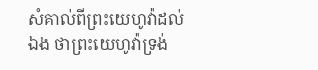សំគាល់ពីព្រះយេហូវ៉ាដល់ឯង ថាព្រះយេហូវ៉ាទ្រង់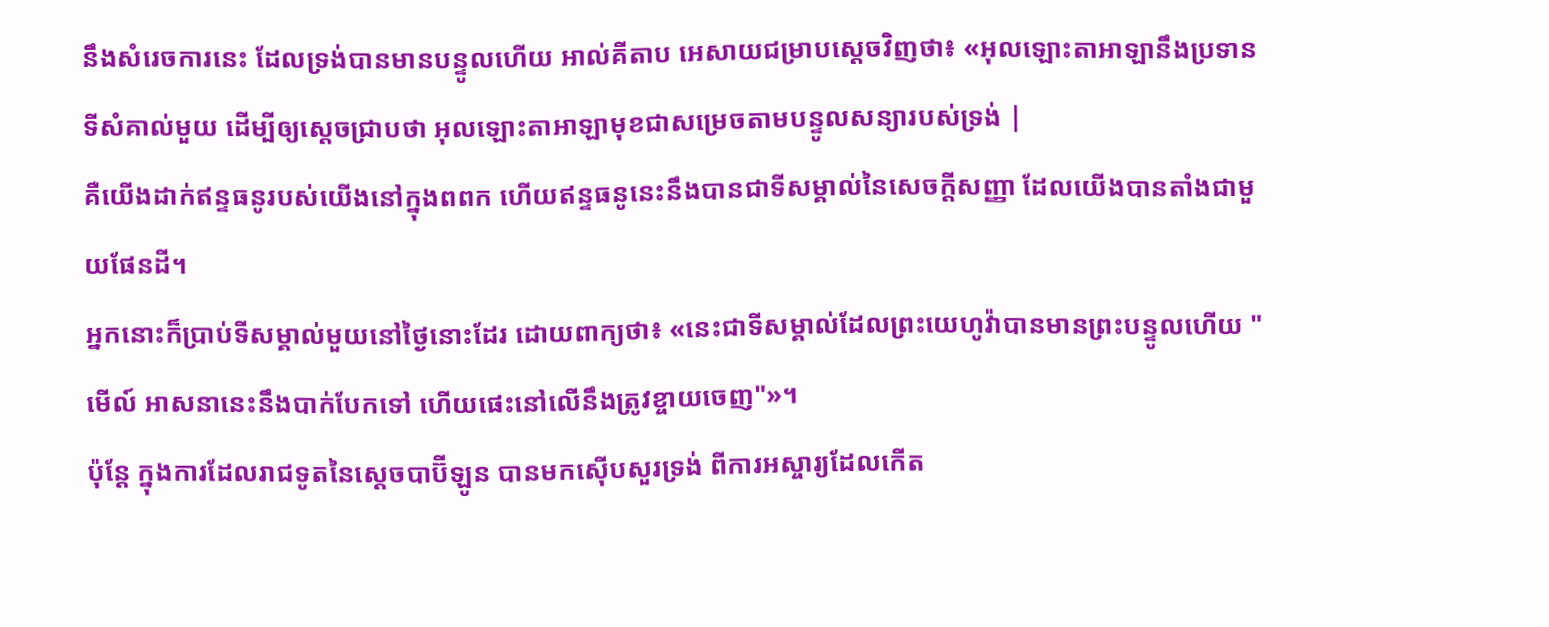នឹងសំរេចការនេះ ដែលទ្រង់បានមានបន្ទូលហើយ អាល់គីតាប អេសាយជម្រាបស្ដេចវិញថា៖ «អុលឡោះតាអាឡានឹងប្រទានទីសំគាល់មួយ ដើម្បីឲ្យស្តេចជ្រាបថា អុលឡោះតាអាឡាមុខជាសម្រេចតាមបន្ទូលសន្យារបស់ទ្រង់ |
គឺយើងដាក់ឥន្ទធនូរបស់យើងនៅក្នុងពពក ហើយឥន្ទធនូនេះនឹងបានជាទីសម្គាល់នៃសេចក្ដីសញ្ញា ដែលយើងបានតាំងជាមួយផែនដី។
អ្នកនោះក៏ប្រាប់ទីសម្គាល់មួយនៅថ្ងៃនោះដែរ ដោយពាក្យថា៖ «នេះជាទីសម្គាល់ដែលព្រះយេហូវ៉ាបានមានព្រះបន្ទូលហើយ "មើល៍ អាសនានេះនឹងបាក់បែកទៅ ហើយផេះនៅលើនឹងត្រូវខ្ចាយចេញ"»។
ប៉ុន្តែ ក្នុងការដែលរាជទូតនៃស្តេចបាប៊ីឡូន បានមកស៊ើបសួរទ្រង់ ពីការអស្ចារ្យដែលកើត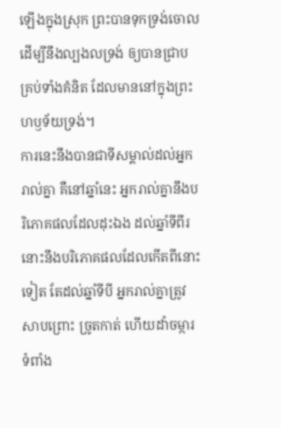ឡើងក្នុងស្រុក ព្រះបានទុកទ្រង់ចោល ដើម្បីនឹងល្បងលទ្រង់ ឲ្យបានជ្រាបគ្រប់ទាំងគំនិត ដែលមាននៅក្នុងព្រះហឫទ័យទ្រង់។
ការនេះនឹងបានជាទីសម្គាល់ដល់អ្នករាល់គ្នា គឺនៅឆ្នាំនេះ អ្នករាល់គ្នានឹងបរិភោគផលដែលដុះឯង ដល់ឆ្នាំទីពីរ នោះនឹងបរិភោគផលដែលកើតពីនោះទៀត តែដល់ឆ្នាំទីបី អ្នករាល់គ្នាត្រូវសាបព្រោះ ច្រូតកាត់ ហើយដាំចម្ការទំពាំង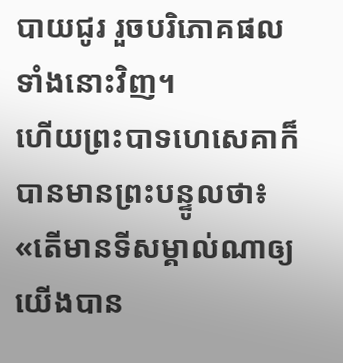បាយជូរ រួចបរិភោគផលទាំងនោះវិញ។
ហើយព្រះបាទហេសេគាក៏បានមានព្រះបន្ទូលថា៖ «តើមានទីសម្គាល់ណាឲ្យយើងបាន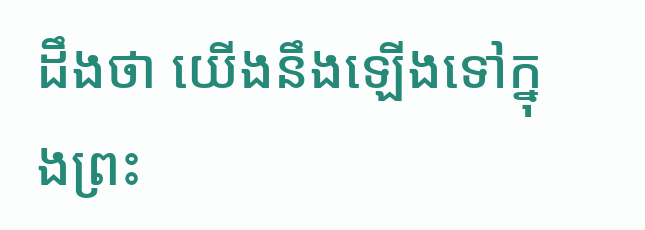ដឹងថា យើងនឹងឡើងទៅក្នុងព្រះ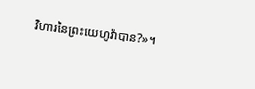វិហារនៃព្រះយេហូវ៉ាបាន?»។